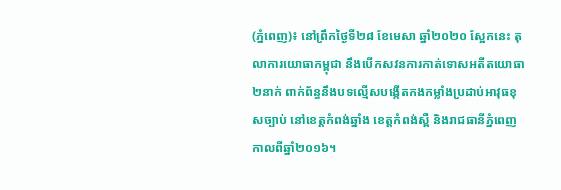(ភ្នំពេញ)៖ នៅព្រឹកថ្ងៃទី២៨ ខែមេសា ឆ្នាំ២០២០ ស្អែកនេះ តុលាការយោធាកម្ពុជា នឹងបើកសវនការកាត់ទោសអតីតយោធា ២នាក់ ពាក់ព័ន្ធនឹងបទល្មើសបង្កើតកងកម្លាំងប្រដាប់អាវុធខុសច្បាប់ នៅខេត្តកំពង់ឆ្នាំង ខេត្តកំពង់ស្ពឺ និងរាជធានីភ្នំពេញ កាលពីឆ្នាំ២០១៦។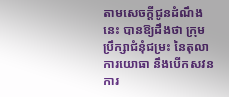តាមសេចក្តីជូនដំណឹងនេះ បានឱ្យដឹងថា ក្រុមប្រឹក្សាជំនុំជម្រះ នៃតុលាការយោធា នឹងបើកសវនការ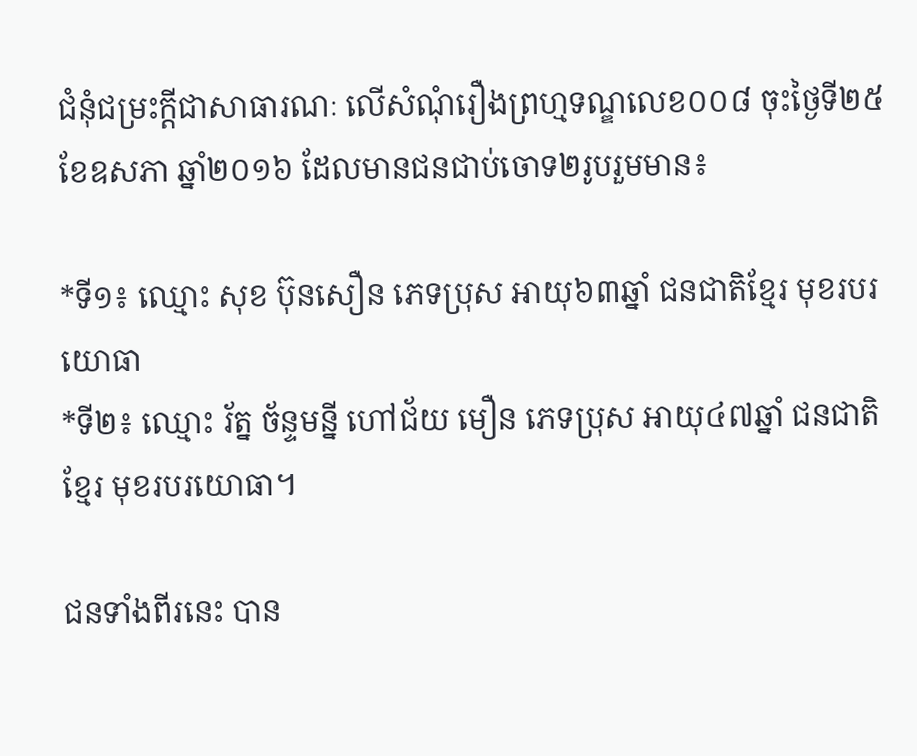ជំនុំជម្រះក្តីជាសាធារណៈ លើសំណុំរឿងព្រហ្មទណ្ឌលេខ០០៨ ចុះថ្ងៃទី២៥ ខែឧសភា ឆ្នាំ២០១៦ ដែលមានជនជាប់ចោទ២រូបរួមមាន៖

*ទី១៖ ឈ្មោះ សុខ ប៊ុនសឿន ភេទប្រុស អាយុ៦៣ឆ្នាំ ជនជាតិខ្មែរ មុខរបរយោធា
*ទី២៖ ឈ្មោះ រ័ត្ន ច័ន្ទមន្នី ហៅជ័យ មឿន ភេទប្រុស អាយុ៤៧ឆ្នាំ ជនជាតិខ្មែរ មុខរបរយោធា។

ជនទាំងពីរនេះ បាន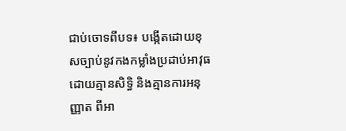ជាប់ចោទពីបទ៖ បង្កើតដោយខុសច្បាប់នូវកងកម្លាំងប្រដាប់អាវុធដោយគ្មានសិទ្ធិ និងគ្មានការអនុញ្ញាត ពីអា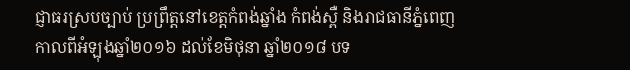ជ្ញាធរស្របច្បាប់ ប្រព្រឹត្តនៅខេត្តកំពង់ឆ្នាំង កំពង់ស្ពឺ និងរាជធានីភ្នំពេញ កាលពីអំឡុងឆ្នាំ២០១៦ ដល់ខែមិថុនា ឆ្នាំ២០១៨ បទ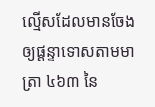ល្មើសដែលមានចែងឲ្យផ្តន្ទាទោសតាមមាត្រា ៤៦៣ នៃ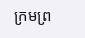ក្រមព្រ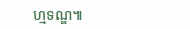ហ្មទណ្ឌ៕